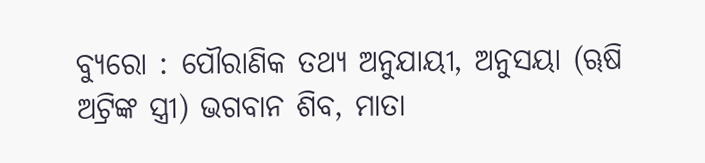ବ୍ୟୁରୋ : ପୌରାଣିକ ତଥ୍ୟ ଅନୁଯାୟୀ, ଅନୁସୟା (ୠଷି ଅଟ୍ରିଙ୍କ ସ୍ତ୍ରୀ) ଭଗବାନ ଶିବ, ମାତା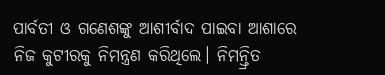ପାର୍ବତୀ ଓ ଗଣେଶଙ୍କୁ ଆଶୀର୍ବାଦ ପାଇବା ଆଶାରେ ନିଜ କୁଟୀରକୁ ନିମନ୍ତ୍ରଣ କରିଥିଲେ। ନିମନ୍ତ୍ରିତ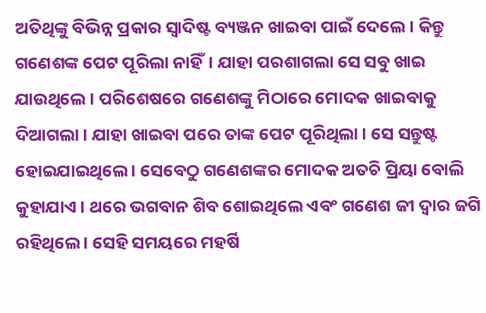ଅତିଥିଙ୍କୁ ବିଭିନ୍ନ ପ୍ରକାର ସ୍ୱାଦିଷ୍ଟ ବ୍ୟଞ୍ଜନ ଖାଇବା ପାଇଁ ଦେଲେ। କିନ୍ତୁ ଗଣେଶଙ୍କ ପେଟ ପୂରିଲା ନାହିଁ। ଯାହା ପରଶାଗଲା ସେ ସବୁ ଖାଇ ଯାଉଥିଲେ । ପରିଶେଷରେ ଗଣେଶଙ୍କୁ ମିଠାରେ ମୋଦକ ଖାଇବାକୁ ଦିଆଗଲା । ଯାହା ଖାଇବା ପରେ ତାଙ୍କ ପେଟ ପୂରିଥିଲା । ସେ ସନ୍ତୁଷ୍ଟ ହୋଇଯାଇଥିଲେ । ସେବେଠୁ ଗଣେଶଙ୍କର ମୋଦକ ଅତଚି ପ୍ରିୟା ବୋଲି କୁହାଯାଏ । ଥରେ ଭଗବାନ ଶିବ ଶୋଇଥିଲେ ଏବଂ ଗଣେଶ ଜୀ ଦ୍ୱାର ଜଗି ରହିଥିଲେ । ସେହି ସମୟରେ ମହର୍ଷି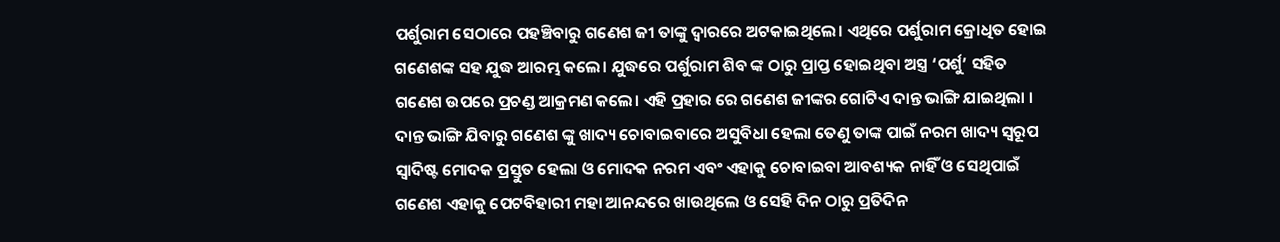ପର୍ଶୁରାମ ସେଠାରେ ପହଞ୍ଚିବାରୁ ଗଣେଶ ଜୀ ତାଙ୍କୁ ଦ୍ୱାରରେ ଅଟକାଇଥିଲେ। ଏଥିରେ ପର୍ଶୁରାମ କ୍ରୋଧିତ ହୋଇ ଗଣେଶଙ୍କ ସହ ଯୁଦ୍ଧ ଆରମ୍ଭ କଲେ। ଯୁଦ୍ଧରେ ପର୍ଶୁରାମ ଶିବ ଙ୍କ ଠାରୁ ପ୍ରାପ୍ତ ହୋଇଥିବା ଅସ୍ତ୍ର ‘ପର୍ଶୁ’ ସହିତ ଗଣେଶ ଉପରେ ପ୍ରଚଣ୍ଡ ଆକ୍ରମଣ କଲେ। ଏହି ପ୍ରହାର ରେ ଗଣେଶ ଜୀଙ୍କର ଗୋଟିଏ ଦାନ୍ତ ଭାଙ୍ଗି ଯାଇଥିଲା । ଦାନ୍ତ ଭାଙ୍ଗି ଯିବାରୁ ଗଣେଶ ଙ୍କୁ ଖାଦ୍ୟ ଚୋବାଇବାରେ ଅସୁବିଧା ହେଲା ତେଣୁ ତାଙ୍କ ପାଇଁ ନରମ ଖାଦ୍ୟ ସ୍ୱରୂପ ସ୍ୱାଦିଷ୍ଟ ମୋଦକ ପ୍ରସ୍ତୁତ ହେଲା ଓ ମୋଦକ ନରମ ଏବଂ ଏହାକୁ ଚୋବାଇବା ଆବଶ୍ୟକ ନାହିଁ ଓ ସେଥିପାଇଁ ଗଣେଶ ଏହାକୁ ପେଟବିହାରୀ ମହା ଆନନ୍ଦରେ ଖାଉଥିଲେ ଓ ସେହି ଦିନ ଠାରୁ ପ୍ରତିଦିନ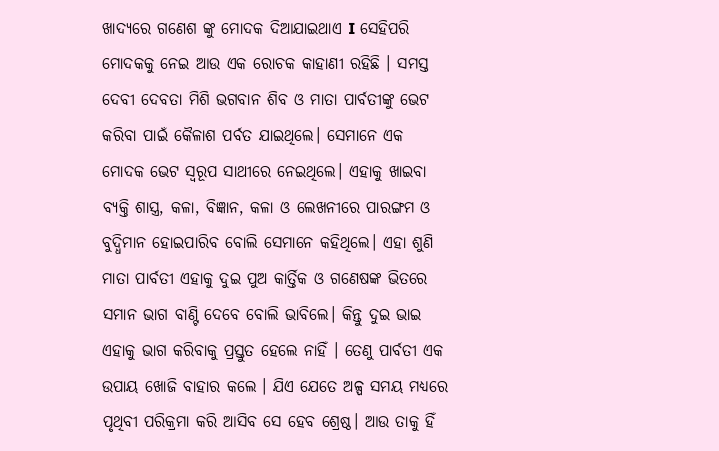ଖାଦ୍ୟରେ ଗଣେଶ ଙ୍କୁ ମୋଦକ ଦିଆଯାଇଥାଏ I ସେହିପରି ମୋଦକକୁ ନେଇ ଆଉ ଏକ ରୋଚକ କାହାଣୀ ରହିଛି । ସମସ୍ତ ଦେବୀ ଦେବତା ମିଶି ଭଗବାନ ଶିବ ଓ ମାତା ପାର୍ବତୀଙ୍କୁ ଭେଟ କରିବା ପାଇଁ କୈଳାଶ ପର୍ବତ ଯାଇଥିଲେ। ସେମାନେ ଏକ ମୋଦକ ଭେଟ ସ୍ଵରୂପ ସାଥୀରେ ନେଇଥିଲେ। ଏହାକୁ ଖାଇବା ବ୍ୟକ୍ତି ଶାସ୍ତ୍ର, କଳା, ବିଜ୍ଞାନ, କଳା ଓ ଲେଖନୀରେ ପାରଙ୍ଗମ ଓ ବୁଦ୍ଧିମାନ ହୋଇପାରିବ ବୋଲି ସେମାନେ କହିଥିଲେ। ଏହା ଶୁଣି ମାତା ପାର୍ବତୀ ଏହାକୁ ଦୁଇ ପୁଅ କାର୍ତ୍ତିକ ଓ ଗଣେଷଙ୍କ ଭିତରେ ସମାନ ଭାଗ ବାଣ୍ଟି ଦେବେ ବୋଲି ଭାବିଲେ। କିନ୍ତୁ ଦୁଇ ଭାଇ ଏହାକୁ ଭାଗ କରିବାକୁ ପ୍ରସ୍ତୁତ ହେଲେ ନାହିଁ । ତେଣୁ ପାର୍ବତୀ ଏକ ଉପାୟ ଖୋଜି ବାହାର କଲେ । ଯିଏ ଯେତେ ଅଳ୍ପ ସମୟ ମଧ୍ୟରେ ପୃଥିବୀ ପରିକ୍ରମା କରି ଆସିବ ସେ ହେବ ଶ୍ରେଷ୍ଠ। ଆଉ ତାକୁ ହିଁ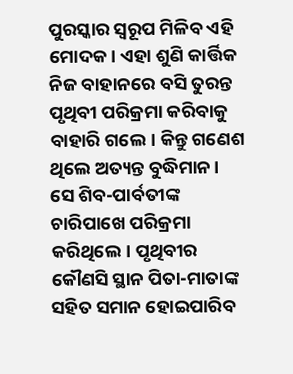ପୁରସ୍କାର ସ୍ଵରୂପ ମିଳିବ ଏହି ମୋଦକ। ଏହା ଶୁଣି କାର୍ତ୍ତିକ ନିଜ ବାହାନରେ ବସି ତୁରନ୍ତ ପୃଥିବୀ ପରିକ୍ରମା କରିବାକୁ ବାହାରି ଗଲେ। କିନ୍ତୁ ଗଣେଶ ଥିଲେ ଅତ୍ୟନ୍ତ ବୁଦ୍ଧିମାନ। ସେ ଶିବ-ପାର୍ବତୀଙ୍କ ଚାରିପାଖେ ପରିକ୍ରମା କରିଥିଲେ। ପୃଥିବୀର କୌଣସି ସ୍ଥାନ ପିତା-ମାତାଙ୍କ ସହିତ ସମାନ ହୋଇପାରିବ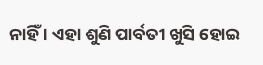ନାହିଁ । ଏହା ଶୁଣି ପାର୍ବତୀ ଖୁସି ହୋଇ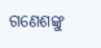ଗଣେଶଙ୍କୁ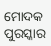ମୋଦକ ପୁରସ୍କାର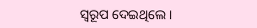ସ୍ଵରୂପ ଦେଇଥିଲେ ।